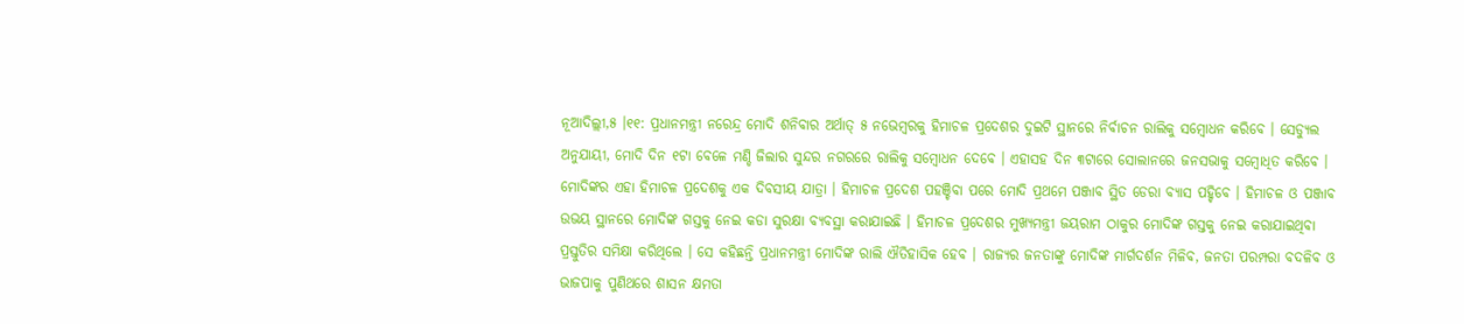ନୂଆଦିଲ୍ଲୀ,୫ ।୧୧: ପ୍ରଧାନମନ୍ତ୍ରୀ ନରେନ୍ଦ୍ର ମୋଦି ଶନିବାର ଅର୍ଥାତ୍ ୫ ନଭେମ୍ବରକୁ ହିମାଚଳ ପ୍ରଦେଶର ଦୁଇଟି ସ୍ଥାନରେ ନିର୍ବାଚନ ରାଲିକୁ ସମ୍ବୋଧନ କରିବେ । ସେଡ୍ୟୁଲ ଅନୁଯାୟୀ, ମୋଦି ଦିନ ୧ଟା ବେଳେ ମଣ୍ଡି ଜିଲାର ସୁନ୍ଦର ନଗରରେ ରାଲିକୁ ସମ୍ବୋଧନ ଦେବେ । ଏହାସହ ଦିନ ୩ଟାରେ ସୋଲାନରେ ଜନସଭାକୁ ସମ୍ବୋଧିତ କରିବେ । ମୋଦିଙ୍କର ଏହା ହିମାଚଳ ପ୍ରଦେଶକୁ ଏକ ଦିବସୀୟ ଯାତ୍ରା । ହିମାଚଳ ପ୍ରଦେଶ ପହଞ୍ଚିବା ପରେ ମୋଦି ପ୍ରଥମେ ପଞ୍ଜାବ ସ୍ଥିତ ଡେରା ବ୍ୟାସ ପହ୍ଚିବେ । ହିମାଚଳ ଓ ପଞ୍ଜାବ ଉଭୟ ସ୍ଥାନରେ ମୋଦିଙ୍କ ଗସ୍ତକୁ ନେଇ କଡା ସୁରକ୍ଷା ବ୍ୟବସ୍ଥା କରାଯାଇଛି । ହିମାଚଳ ପ୍ରଦେଶର ମୁଖ୍ୟମନ୍ତ୍ରୀ ଜୟରାମ ଠାକୁର ମୋଦିଙ୍କ ଗସ୍ତକୁ ନେଇ କରାଯାଇଥିବା ପ୍ରସ୍ତୁତିର ସମିକ୍ଷା କରିଥିଲେ । ସେ କହିଛନ୍ତି ପ୍ରଧାନମନ୍ତ୍ରୀ ମୋଦିଙ୍କ ରାଲି ଐତିହାସିକ ହେବ । ରାଜ୍ୟର ଜନତାଙ୍କୁ ମୋଦିଙ୍କ ମାର୍ଗଦର୍ଶନ ମିଳିବ, ଜନତା ପରମ୍ପରା ବଦଳିବ ଓ ଭାଜପାକୁ ପୁଣିଥରେ ଶାସନ କ୍ଷମତା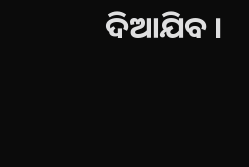ଦିଆଯିବ ।